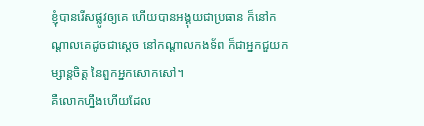ខ្ញុំបានរើសផ្លូវឲ្យគេ ហើយបានអង្គុយជាប្រធាន ក៏នៅកណ្ដាលគេដូចជាស្តេច នៅកណ្ដាលកងទ័ព ក៏ជាអ្នកជួយកម្សាន្តចិត្ត នៃពួកអ្នកសោកសៅ។
គឺលោកហ្នឹងហើយដែល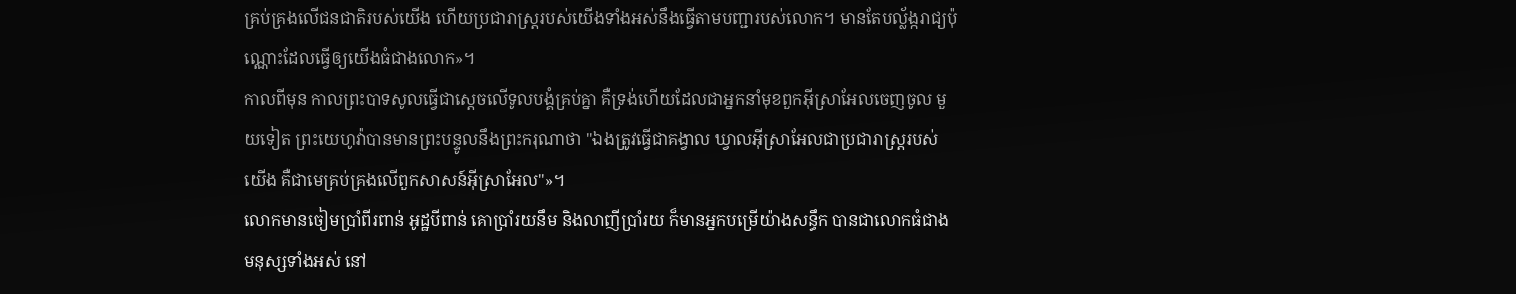គ្រប់គ្រងលើជនជាតិរបស់យើង ហើយប្រជារាស្ត្ររបស់យើងទាំងអស់នឹងធ្វើតាមបញ្ជារបស់លោក។ មានតែបល្ល័ង្ករាជ្យប៉ុណ្ណោះដែលធ្វើឲ្យយើងធំជាងលោក»។
កាលពីមុន កាលព្រះបាទសូលធ្វើជាស្តេចលើទូលបង្គំគ្រប់គ្នា គឺទ្រង់ហើយដែលជាអ្នកនាំមុខពួកអ៊ីស្រាអែលចេញចូល មួយទៀត ព្រះយេហូវ៉ាបានមានព្រះបន្ទូលនឹងព្រះករុណាថា "ឯងត្រូវធ្វើជាគង្វាល ឃ្វាលអ៊ីស្រាអែលជាប្រជារាស្ត្ររបស់យើង គឺជាមេគ្រប់គ្រងលើពួកសាសន៍អ៊ីស្រាអែល"»។
លោកមានចៀមប្រាំពីរពាន់ អូដ្ឋបីពាន់ គោប្រាំរយនឹម និងលាញីប្រាំរយ ក៏មានអ្នកបម្រើយ៉ាងសន្ធឹក បានជាលោកធំជាងមនុស្សទាំងអស់ នៅ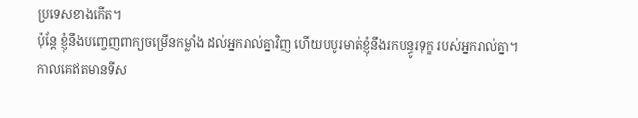ប្រទេសខាងកើត។
ប៉ុន្តែ ខ្ញុំនឹងបញ្ចេញពាក្យចម្រើនកម្លាំង ដល់អ្នករាល់គ្នាវិញ ហើយបបូរមាត់ខ្ញុំនឹងរកបន្ធូរទុក្ខ របស់អ្នករាល់គ្នា។
កាលគេឥតមានទីស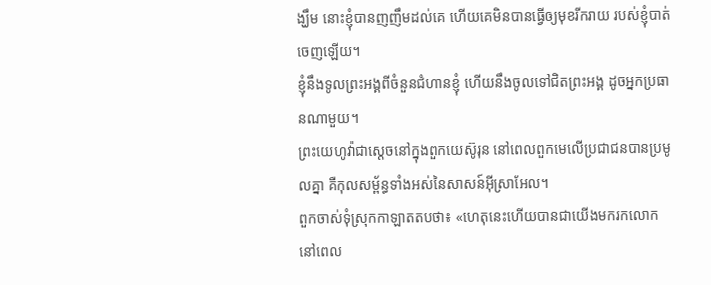ង្ឃឹម នោះខ្ញុំបានញញឹមដល់គេ ហើយគេមិនបានធ្វើឲ្យមុខរីករាយ របស់ខ្ញុំបាត់ចេញឡើយ។
ខ្ញុំនឹងទូលព្រះអង្គពីចំនួនជំហានខ្ញុំ ហើយនឹងចូលទៅជិតព្រះអង្គ ដូចអ្នកប្រធានណាមួយ។
ព្រះយេហូវ៉ាជាស្តេចនៅក្នុងពួកយេស៊ូរុន នៅពេលពួកមេលើប្រជាជនបានប្រមូលគ្នា គឺកុលសម្ព័ន្ធទាំងអស់នៃសាសន៍អ៊ីស្រាអែល។
ពួកចាស់ទុំស្រុកកាឡាតតបថា៖ «ហេតុនេះហើយបានជាយើងមករកលោកនៅពេល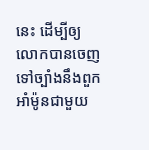នេះ ដើម្បីឲ្យលោកបានចេញទៅច្បាំងនឹងពួកអាំម៉ូនជាមួយ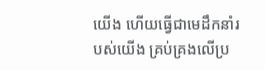យើង ហើយធ្វើជាមេដឹកនាំរបស់យើង គ្រប់គ្រងលើប្រ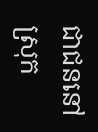ជាជននៅស្រុក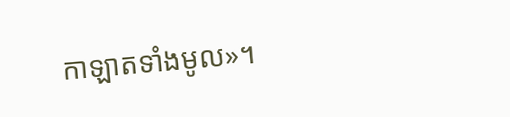កាឡាតទាំងមូល»។